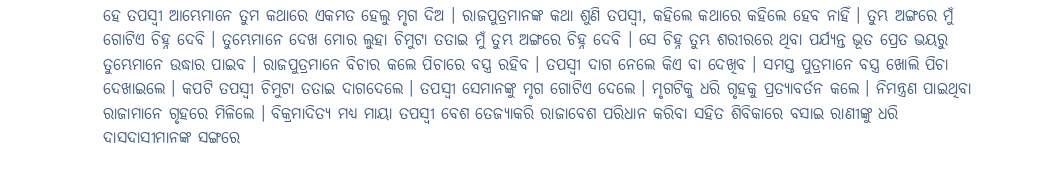ହେ ତପସ୍ୱୀ ଆମ୍ଭେମାନେ ତୁମ କଥାରେ ଏକମତ ହେଲୁ ମୃଗ ଦିଅ । ରାଜପୁତ୍ରମାନଙ୍କ କଥା ଶୁଣି ତପସ୍ୱୀ, କହିଲେ କଥାରେ କହିଲେ ହେବ ନାହିଁ । ତୁମ୍ଭ ଅଙ୍ଗରେ ମୁଁ ଗୋଟିଏ ଚିହ୍ନ ଦେବି । ତୁମ୍ଭେମାନେ ଦେଖ ମୋର ଲୁହା ଚିମୁଟା ତତାଇ ମୁଁ ତୁମ୍ଭ ଅଙ୍ଗରେ ଚିହ୍ନ ଦେବି । ସେ ଚିହ୍ନ ତୁମ୍ଭ ଶରୀରରେ ଥିବା ପର୍ଯ୍ୟନ୍ତ ଭୂତ ପ୍ରେତ ଭୟରୁ ତୁମ୍ଭେମାନେ ଉଦ୍ଧାର ପାଇବ । ରାଜପୁତ୍ରମାନେ ବିଚାର କଲେ ପିଚାରେ ବସ୍ତ୍ର ରହିବ । ତପସ୍ୱୀ ଦାଗ ନେଲେ କିଏ ବା ଦେଖିବ । ସମସ୍ତ ପୁତ୍ରମାନେ ବସ୍ତ୍ର ଖୋଲି ପିଚା ଦେଖାଇଲେ । କପଟି ତପସ୍ୱୀ ଚିମୁଟା ତତାଇ ଦାଗଦେଲେ । ତପସ୍ୱୀ ସେମାନଙ୍କୁ ମୃଗ ଗୋଟିଏ ଦେଲେ । ମୃଗଟିକୁ ଧରି ଗୃହକୁ ପ୍ରତ୍ୟାବର୍ତନ କଲେ । ନିମନ୍ତ୍ରଣ ପାଇଥିବା ରାଜାମାନେ ଗୃହରେ ମିଳିଲେ । ବିକ୍ରମାଦିତ୍ୟ ମଧ୍ୟ ମାୟା ତପସ୍ୱୀ ବେଶ ତେଜ୍ୟାକରି ରାଜାବେଶ ପରିଧାନ କରିବା ସହିତ ଶିବିକାରେ ବସାଇ ରାଣୀଙ୍କୁ ଧରି ଦାସଦାସୀମାନଙ୍କ ସଙ୍ଗରେ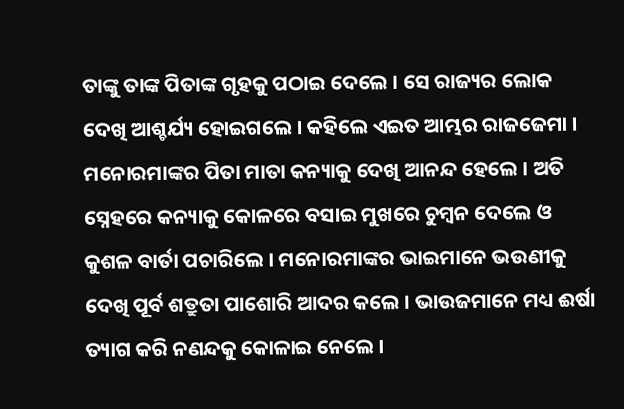ତାଙ୍କୁ ତାଙ୍କ ପିତାଙ୍କ ଗୃହକୁ ପଠାଇ ଦେଲେ । ସେ ରାଜ୍ୟର ଲୋକ ଦେଖି ଆଶ୍ଚର୍ଯ୍ୟ ହୋଇଗଲେ । କହିଲେ ଏଇତ ଆମ୍ଭର ରାଜଜେମା । ମନୋରମାଙ୍କର ପିତା ମାତା କନ୍ୟାକୁ ଦେଖି ଆନନ୍ଦ ହେଲେ । ଅତି ସ୍ନେହରେ କନ୍ୟାକୁ କୋଳରେ ବସାଇ ମୁଖରେ ଚୁମ୍ବନ ଦେଲେ ଓ କୁଶଳ ବାର୍ତା ପଚାରିଲେ । ମନୋରମାଙ୍କର ଭାଇମାନେ ଭଉଣୀକୁ ଦେଖି ପୂର୍ବ ଶତ୍ରୁତା ପାଶୋରି ଆଦର କଲେ । ଭାଉଜମାନେ ମଧ୍ୟ ଈର୍ଷା ତ୍ୟାଗ କରି ନଣନ୍ଦକୁ କୋଳାଇ ନେଲେ ।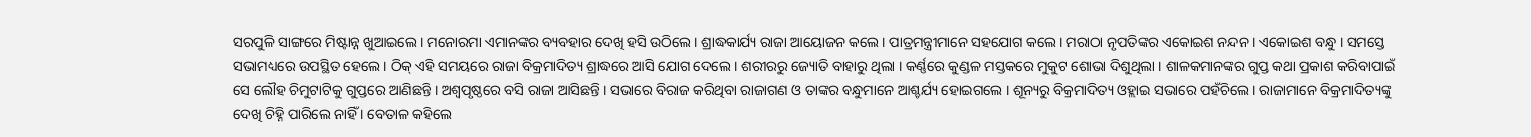ସରପୁଳି ସାଙ୍ଗରେ ମିଷ୍ଟାନ୍ନ ଖୁଆଇଲେ । ମନୋରମା ଏମାନଙ୍କର ବ୍ୟବହାର ଦେଖି ହସି ଉଠିଲେ । ଶ୍ରାଦ୍ଧକାର୍ଯ୍ୟ ରାଜା ଆୟୋଜନ କଲେ । ପାତ୍ରମନ୍ତ୍ରୀମାନେ ସହଯୋଗ କଲେ । ମରାଠା ନୃପତିଙ୍କର ଏକୋଇଶ ନନ୍ଦନ । ଏକୋଇଶ ବନ୍ଧୁ । ସମସ୍ତେ ସଭାମଧ୍ୟରେ ଉପସ୍ଥିତ ହେଲେ । ଠିକ୍ ଏହି ସମୟରେ ରାଜା ବିକ୍ରମାଦିତ୍ୟ ଶ୍ରାଦ୍ଧରେ ଆସି ଯୋଗ ଦେଲେ । ଶରୀରରୁ ଜ୍ୟୋତି ବାହାରୁ ଥିଲା । କର୍ଣ୍ଣରେ କୁଣ୍ଡଳ ମସ୍ତକରେ ମୁକୁଟ ଶୋଭା ଦିଶୁଥିଲା । ଶାଳକମାନଙ୍କର ଗୁପ୍ତ କଥା ପ୍ରକାଶ କରିବାପାଇଁ ସେ ଲୌହ ଚିମୁଟାଟିକୁ ଗୁପ୍ତରେ ଆଣିଛନ୍ତି । ଅଶ୍ୱପୃଷ୍ଠରେ ବସି ରାଜା ଆସିଛନ୍ତି । ସଭାରେ ବିରାଜ କରିଥିବା ରାଜାଗଣ ଓ ତାଙ୍କର ବନ୍ଧୁମାନେ ଆଶ୍ଚର୍ଯ୍ୟ ହୋଇଗଲେ । ଶୂନ୍ୟରୁ ବିକ୍ରମାଦିତ୍ୟ ଓହ୍ଲାଇ ସଭାରେ ପହଁଚିଲେ । ରାଜାମାନେ ବିକ୍ରମାଦିତ୍ୟଙ୍କୁ ଦେଖି ଚିହ୍ନି ପାରିଲେ ନାହିଁ । ବେତାଳ କହିଲେ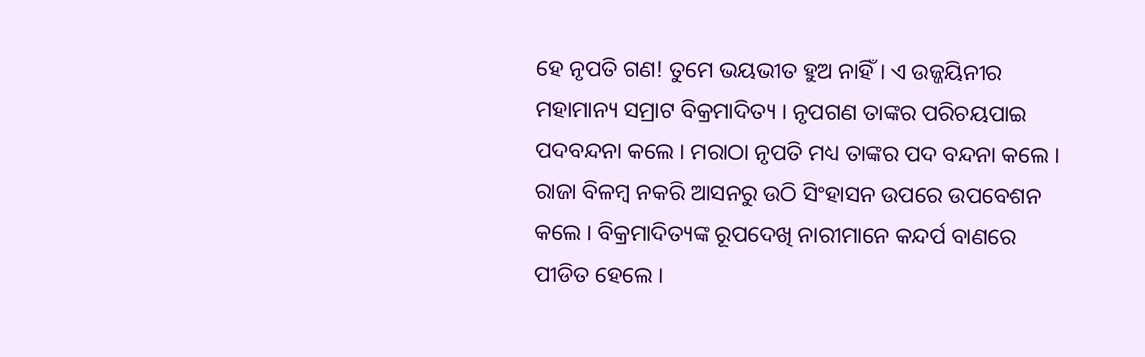ହେ ନୃପତି ଗଣ! ତୁମେ ଭୟଭୀତ ହୁଅ ନାହିଁ । ଏ ଉଜ୍ଜୟିନୀର ମହାମାନ୍ୟ ସମ୍ରାଟ ବିକ୍ରମାଦିତ୍ୟ । ନୃପଗଣ ତାଙ୍କର ପରିଚୟପାଇ ପଦବନ୍ଦନା କଲେ । ମରାଠା ନୃପତି ମଧ୍ୟ ତାଙ୍କର ପଦ ବନ୍ଦନା କଲେ । ରାଜା ବିଳମ୍ବ ନକରି ଆସନରୁ ଉଠି ସିଂହାସନ ଉପରେ ଉପବେଶନ କଲେ । ବିକ୍ରମାଦିତ୍ୟଙ୍କ ରୂପଦେଖି ନାରୀମାନେ କନ୍ଦର୍ପ ବାଣରେ ପୀଡିତ ହେଲେ ।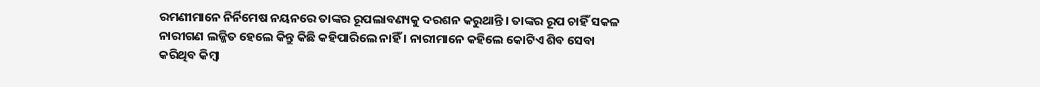ରମଣୀମାନେ ନିର୍ନିମେଷ ନୟନରେ ତାଙ୍କର ରୂପଲାବଣ୍ୟକୁ ଦରଶନ କରୁଥାନ୍ତି । ତାଙ୍କର ରୂପ ଚାହିଁ ସକଳ ନାରୀଗଣ ଲଜ୍ଜିତ ହେଲେ କିନ୍ତୁ କିଛି କହିପାରିଲେ ନାହିଁ । ନାରୀମାନେ କହିଲେ କୋଟିଏ ଶିବ ସେବା କରିଥିବ କିମ୍ବା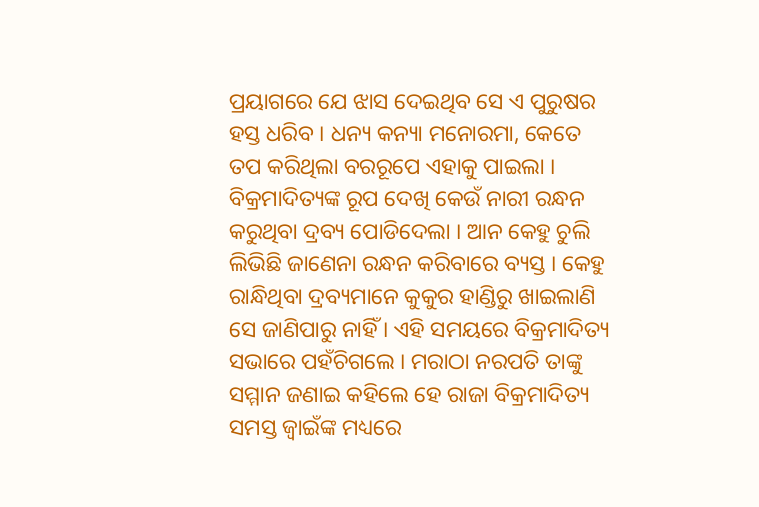ପ୍ରୟାଗରେ ଯେ ଝାସ ଦେଇଥିବ ସେ ଏ ପୁରୁଷର ହସ୍ତ ଧରିବ । ଧନ୍ୟ କନ୍ୟା ମନୋରମା, କେତେ ତପ କରିଥିଲା ବରରୂପେ ଏହାକୁ ପାଇଲା । ବିକ୍ରମାଦିତ୍ୟଙ୍କ ରୂପ ଦେଖି କେଉଁ ନାରୀ ରନ୍ଧନ କରୁଥିବା ଦ୍ରବ୍ୟ ପୋଡିଦେଲା । ଆନ କେହୁ ଚୁଲି ଲିଭିଛି ଜାଣେନା ରନ୍ଧନ କରିବାରେ ବ୍ୟସ୍ତ । କେହୁ ରାନ୍ଧିଥିବା ଦ୍ରବ୍ୟମାନେ କୁକୁର ହାଣ୍ଡିରୁ ଖାଇଲାଣି ସେ ଜାଣିପାରୁ ନାହିଁ । ଏହି ସମୟରେ ବିକ୍ରମାଦିତ୍ୟ ସଭାରେ ପହଁଚିଗଲେ । ମରାଠା ନରପତି ତାଙ୍କୁ ସମ୍ମାନ ଜଣାଇ କହିଲେ ହେ ରାଜା ବିକ୍ରମାଦିତ୍ୟ ସମସ୍ତ ଜ୍ୱାଇଁଙ୍କ ମଧ୍ୟରେ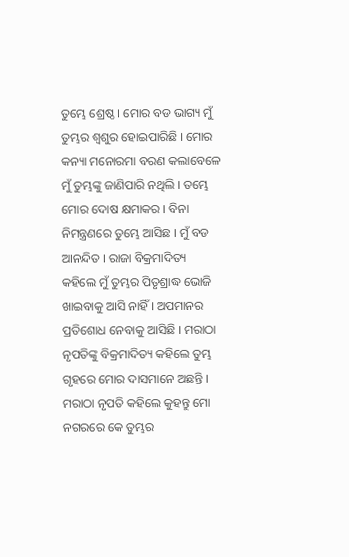ତୁମ୍ଭେ ଶ୍ରେଷ୍ଠ । ମୋର ବଡ ଭାଗ୍ୟ ମୁଁ ତୁମ୍ଭର ଶ୍ୱଶୁର ହୋଇପାରିଛି । ମୋର କନ୍ୟା ମନୋରମା ବରଣ କଲାବେଳେ ମୁଁ ତୁମ୍ଭଙ୍କୁ ଜାଣିପାରି ନଥିଲି । ତମ୍ଭେ ମୋର ଦୋଷ କ୍ଷମାକର । ବିନା ନିମନ୍ତ୍ରଣରେ ତୁମ୍ଭେ ଆସିଛ । ମୁଁ ବଡ ଆନନ୍ଦିତ । ରାଜା ବିକ୍ରମାଦିତ୍ୟ କହିଲେ ମୁଁ ତୁମ୍ଭର ପିତୃଶ୍ରାଦ୍ଧ ଭୋଜି ଖାଇବାକୁ ଆସି ନାହିଁ । ଅପମାନର ପ୍ରତିଶୋଧ ନେବାକୁ ଆସିଛି । ମରାଠା ନୃପତିଙ୍କୁ ବିକ୍ରମାଦିତ୍ୟ କହିଲେ ତୁମ୍ଭ ଗୃହରେ ମୋର ଦାସମାନେ ଅଛନ୍ତି । ମରାଠା ନୃପତି କହିଲେ କୁହନ୍ତୁ ମୋ ନଗରରେ କେ ତୁମ୍ଭର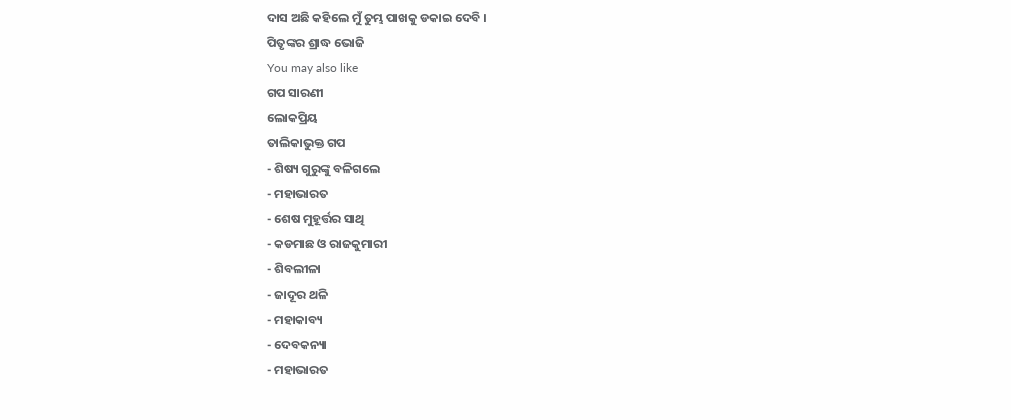ଦାସ ଅଛି କହିଲେ ମୁଁ ତୁମ୍ଭ ପାଖକୁ ଡକାଇ ଦେବି ।
ପିତୃଙ୍କର ଶ୍ରାଦ୍ଧ ଭୋଜି
You may also like
ଗପ ସାରଣୀ
ଲୋକପ୍ରିୟ
ତାଲିକାଭୁକ୍ତ ଗପ
- ଶିଷ୍ୟ ଗୁରୁଙ୍କୁ ବଳିଗଲେ
- ମହାଭାରତ
- ଶେଷ ମୁହୂର୍ତ୍ତର ସାଥି
- କଡମାଛ ଓ ରାଜକୁମାରୀ
- ଶିବଲୀଳା
- ଜାଦୂର ଥଳି
- ମହାକାବ୍ୟ
- ଦେବକନ୍ୟା
- ମହାଭାରତ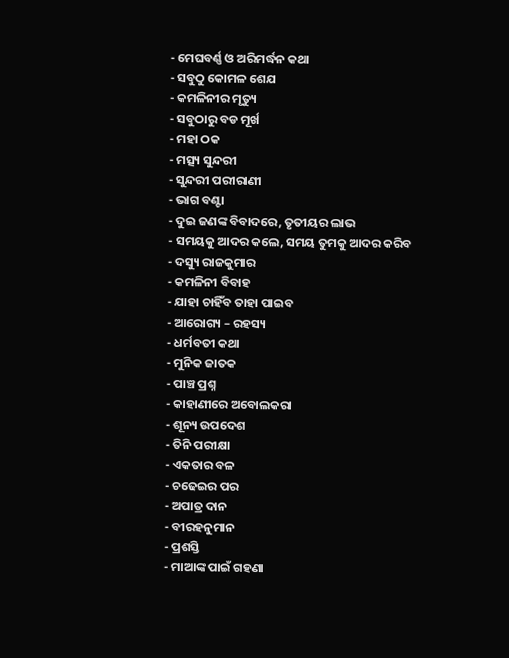- ମେଘବର୍ଣ୍ଣ ଓ ଅରିମର୍ଦ୍ଧନ କଥା
- ସବୁଠୁ କୋମଳ ଶେଯ
- କମଳିନୀର ମୃତ୍ୟୁ
- ସବୁଠାରୁ ବଡ ମୂର୍ଖ
- ମହା ଠକ
- ମତ୍ସ୍ୟ ସୁନ୍ଦରୀ
- ସୁନ୍ଦରୀ ପରୀରାଣୀ
- ଭାଗ ବଣ୍ଟା
- ଦୁଇ ଜଣଙ୍କ ବିବାଦରେ, ତୃତୀୟର ଲାଭ
- ସମୟକୁ ଆଦର କଲେ, ସମୟ ତୁମକୁ ଆଦର କରିବ
- ଦସ୍ୟୁ ରାଜକୁମାର
- କମଳିନୀ ବିବାହ
- ଯାହା ଚାହିଁବ ତାହା ପାଇବ
- ଆରୋଗ୍ୟ – ରହସ୍ୟ
- ଧର୍ମବତୀ କଥା
- ମୁନିକ ଜାତକ
- ପାଞ୍ଚ ପ୍ରଶ୍ନ
- କାହାଣୀରେ ଅବୋଲକରା
- ଶୂନ୍ୟ ଉପଦେଶ
- ତିନି ପରୀକ୍ଷା
- ଏକତାର ବଳ
- ଚଢେଇର ପର
- ଅପାତ୍ର ଦାନ
- ବୀରହନୁମାନ
- ପ୍ରଶସ୍ତି
- ମାଆଙ୍କ ପାଇଁ ଗହଣା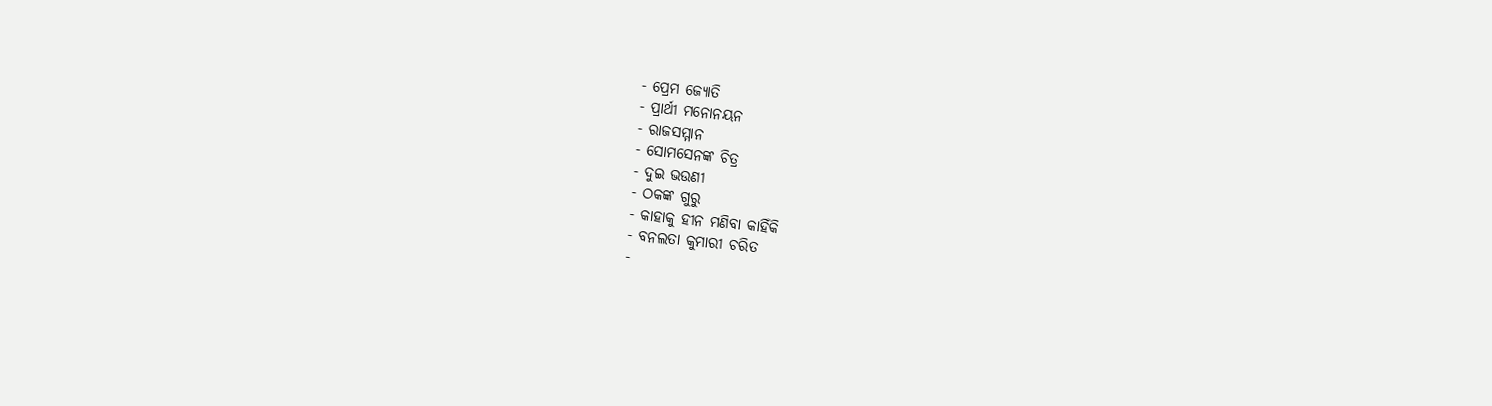- ପ୍ରେମ ଜ୍ୟୋତି
- ପ୍ରାର୍ଥୀ ମନୋନୟନ
- ରାଜସମ୍ମାନ
- ସୋମସେନଙ୍କ ଚିତ୍ର
- ଦୁଇ ଭଉଣୀ
- ଠକଙ୍କ ଗୁରୁ
- କାହାକୁ ହୀନ ମଣିବା କାହିଁକି
- ବନଲତା କୁମାରୀ ଚରିତ
-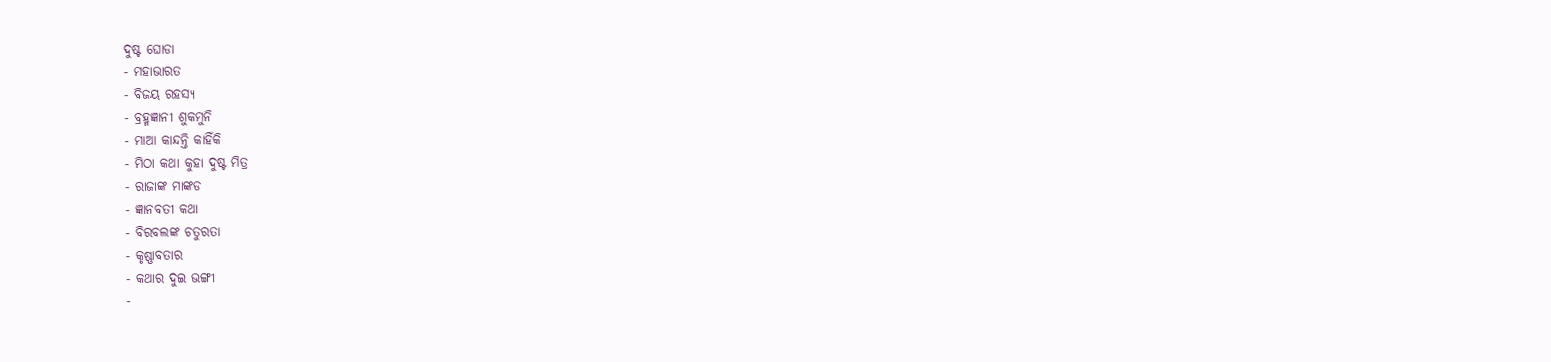ଦୁଷ୍ଟ ଘୋଡା
- ମହାଭାରତ
- ବିଜୟ ରହସ୍ୟ
- ବ୍ରହ୍ମଜ୍ଞାନୀ ଶୁକମୁନି
- ମାଆ କାନ୍ଦନ୍ତି କାହିଁକି
- ମିଠା କଥା କୁହା ଦୁଷ୍ଟ ମିତ୍ର
- ରାଜାଙ୍କ ମାଙ୍କଡ
- ଜ୍ଞାନବତୀ କଥା
- ବିରବଲଙ୍କ ଚତୁରତା
- କୃଷ୍ଣାବତାର
- କଥାର ଦୁଇ ଭଙ୍ଗୀ
-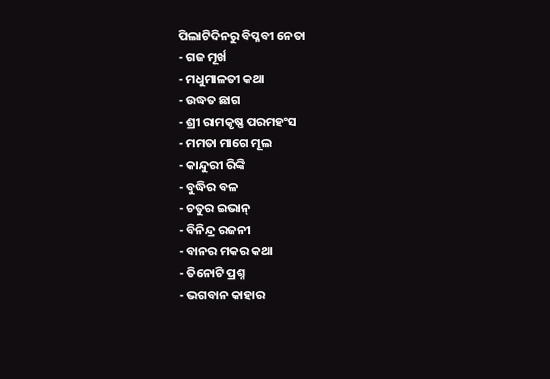ପିଲାଟିଦିନରୁ ବିପ୍ଳବୀ ନେତା
- ଗଜ ମୂର୍ଖ
- ମଧୁମାଳତୀ କଥା
- ଉଦ୍ଧତ ଛାଗ
- ଶ୍ରୀ ରାମକୃଷ୍ଣ ପରମହଂସ
- ମମତା ମାଗେ ମୂଲ
- କାନ୍ଦୁରୀ ରିଙ୍କି
- ବୁଦ୍ଧିର ବଳ
- ଚତୁର ଇଭାନ୍
- ବିନିନ୍ଦ୍ର ରଜନୀ
- ବାନର ମକର କଥା
- ତିନୋଟି ପ୍ରଶ୍ନ
- ଭଗବାନ କାହାର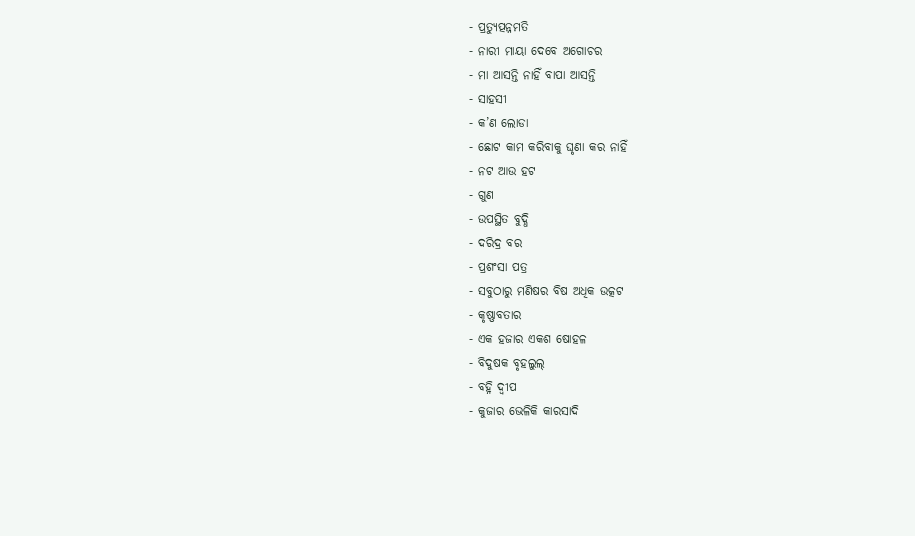- ପ୍ରତ୍ୟୁତ୍ପନ୍ନମତି
- ନାରୀ ମାୟା ଦେବେ ଅଗୋଚର
- ମା ଆସନ୍ତି ନାହିଁ ବାପା ଆସନ୍ତି
- ସାହସୀ
- କ’ଣ ଲୋଡା
- ଛୋଟ କାମ କରିବାକୁ ଘୃଣା କର ନାହିଁ
- ନଟ ଆଉ ହଟ
- ଗୁଣ
- ଉପସ୍ଥିତ ବୁଦ୍ଧି
- ଦରିଦ୍ର ବର
- ପ୍ରଶଂସା ପତ୍ର
- ସବୁଠାରୁ ମଣିଷର ବିଷ ଅଧିକ ଉତ୍କଟ
- କୃଷ୍ଣାବତାର
- ଏକ ହଜାର ଏକଶ ଷୋହଳ
- ବିଦୁଷକ ବୃହଲୁଲ୍
- ବହ୍ନି ଦ୍ୱୀପ
- କୁଜାର ଭେଳିକି କାରସାଦି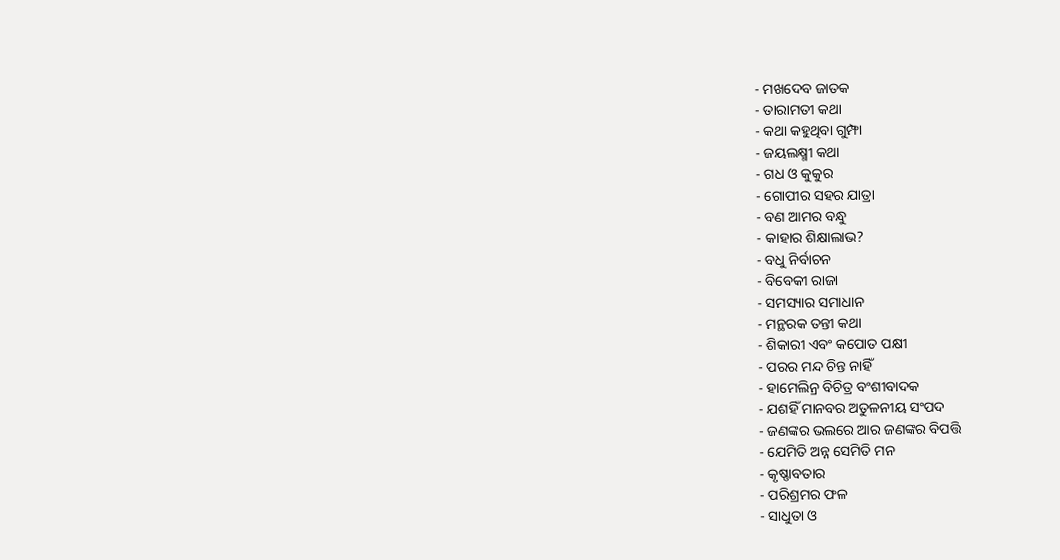- ମଖଦେବ ଜାତକ
- ତାରାମତୀ କଥା
- କଥା କହୁଥିବା ଗୁମ୍ଫା
- ଜୟଲକ୍ଷ୍ମୀ କଥା
- ଗଧ ଓ କୁକୁର
- ଗୋପୀର ସହର ଯାତ୍ରା
- ବଣ ଆମର ବନ୍ଧୁ
- କାହାର ଶିକ୍ଷାଲାଭ?
- ବଧୁ ନିର୍ବାଚନ
- ବିବେକୀ ରାଜା
- ସମସ୍ୟାର ସମାଧାନ
- ମନ୍ଥରକ ତନ୍ତୀ କଥା
- ଶିକାରୀ ଏବଂ କପୋତ ପକ୍ଷୀ
- ପରର ମନ୍ଦ ଚିନ୍ତ ନାହିଁ
- ହାମେଲିନ୍ର ବିଚିତ୍ର ବଂଶୀବାଦକ
- ଯଶହିଁ ମାନବର ଅତୁଳନୀୟ ସଂପଦ
- ଜଣଙ୍କର ଭଲରେ ଆର ଜଣଙ୍କର ବିପତ୍ତି
- ଯେମିତି ଅନ୍ନ ସେମିତି ମନ
- କୃଷ୍ଣାବତାର
- ପରିଶ୍ରମର ଫଳ
- ସାଧୁତା ଓ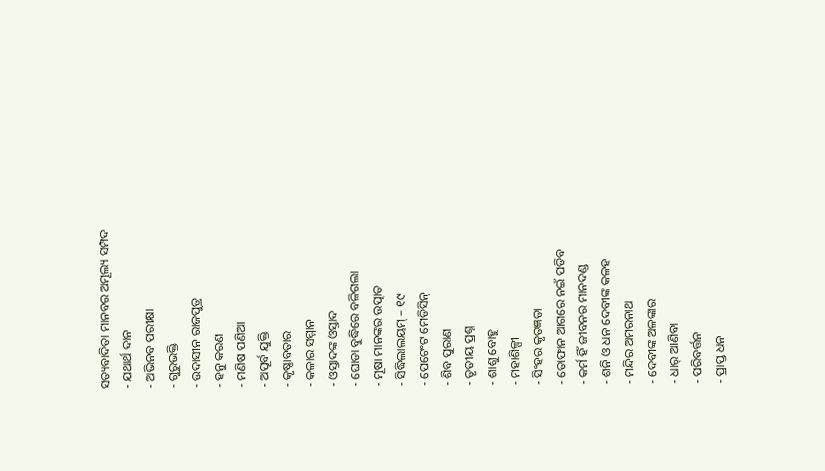ସତ୍ୟବାଦିତା ମାନବର ଅମୂଲ୍ୟ ସମ୍ପଦ
- ଯଥାର୍ଥ ଦାନ
- ଅଭିନବ ପରୀକ୍ଷା
- ଗୁରୁଭକ୍ତି
- ଉଦାସୀନ ରାଜପୁତ୍ର
- ହନୁ କରଣ
- ମଣିଷ ପଣିଆ
- ଅପୂର୍ବ ଯୁକ୍ତି
- କୃଷ୍ଣାବତାର
- କଳାର ସମ୍ମାନ
- ଓସ୍ତାଦଙ୍କ ଓସ୍ତାଦ
- ଘୋଡା ବୁଦ୍ଧିରେ ବଳିଗଲା
- ମୂଷା ମାନଙ୍କର ଉତ୍ପାତ
- ସିଦ୍ଧିଲାଲୟମ୍ – ୧୯
- ପେଟେଂଟ ମେଡିସିନ୍
- ଶିବ ପୁରାଣ
- ତୃତୀୟ ପ୍ରଶ୍ନ
- ଶାଶୁ ବୋହୁ
- ମହାଶିଳ୍ପୀ
- ସିଂହର କୃତଜ୍ଞତା
- ତୋଫାନ ଆଗରେ ନଇଁ ପଡିବ
- କର୍ମ ହିଁ ଜୀବନର ମାନଦଣ୍ଡ
- ଶନି ଓ ଧନ ଦେବୀଙ୍କ କଳହ
- ମନ୍ଦିର ଅମରନାଥ
- ଦେବୀଙ୍କ ଅଳଙ୍କାର
- ଧାର୍ ଆଣିବା
- ପରିବର୍ତ୍ତନ
- ପ୍ରାପ୍ତ ଧନ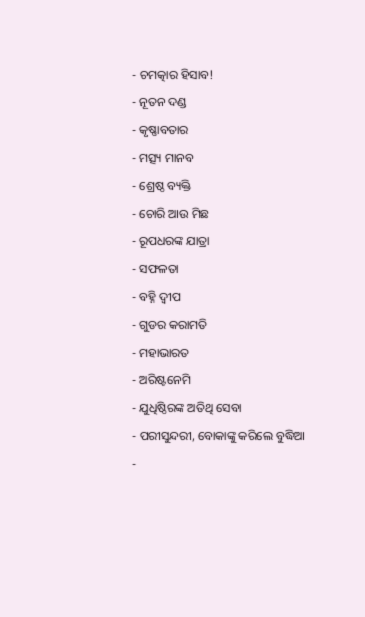- ଚମତ୍କାର ହିସାବ!
- ନୂତନ ଦଣ୍ଡ
- କୃଷ୍ଣାବତାର
- ମତ୍ସ୍ୟ ମାନବ
- ଶ୍ରେଷ୍ଠ ବ୍ୟକ୍ତି
- ଚୋରି ଆଉ ମିଛ
- ରୂପଧରଙ୍କ ଯାତ୍ରା
- ସଫଳତା
- ବହ୍ନି ଦ୍ୱୀପ
- ଗୁଡର କରାମତି
- ମହାଭାରତ
- ଅରିଷ୍ଟନେମି
- ଯୁଧିଷ୍ଠିରଙ୍କ ଅତିଥି ସେବା
- ପରୀସୁନ୍ଦରୀ, ବୋକାଙ୍କୁ କରିଲେ ବୁଦ୍ଧିଆ
-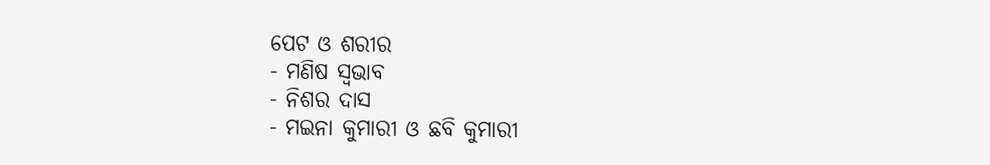ପେଟ ଓ ଶରୀର
- ମଣିଷ ସ୍ୱଭାବ
- ନିଶର ଦାସ
- ମଇନା କୁମାରୀ ଓ ଛବି କୁମାରୀ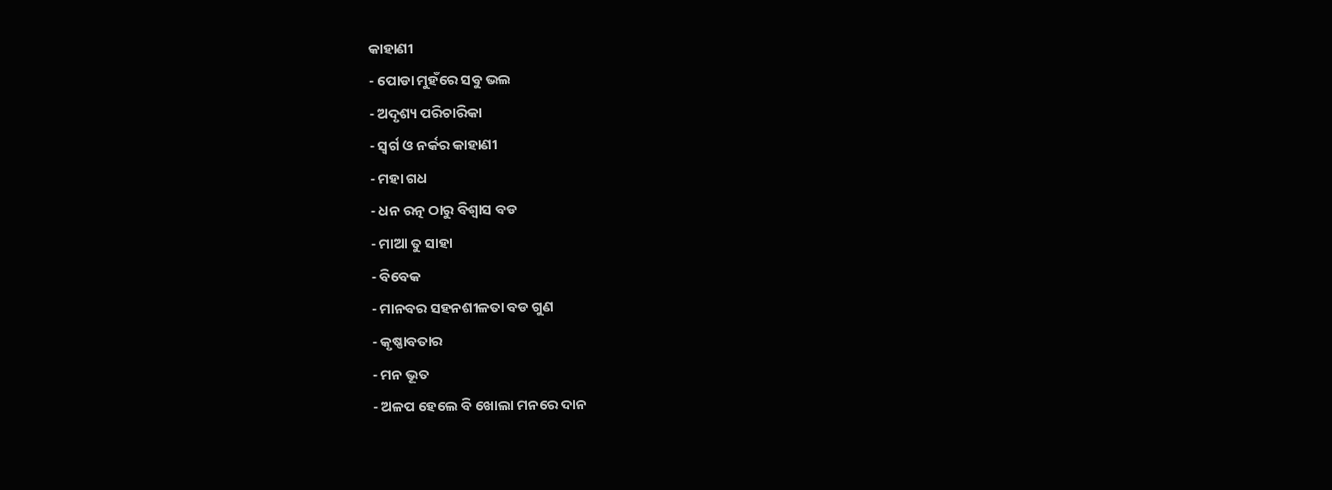କାହାଣୀ
- ପୋଡା ମୁହଁରେ ସବୁ ଭଲ
- ଅଦୃଶ୍ୟ ପରିଚାରିକା
- ସ୍ୱର୍ଗ ଓ ନର୍କର କାହାଣୀ
- ମହା ଗଧ
- ଧନ ରତ୍ନ ଠାରୁ ବିଶ୍ୱାସ ବଡ
- ମାଆ ତୁ ସାହା
- ବିବେକ
- ମାନବର ସହନଶୀଳତା ବଡ ଗୁଣ
- କୃଷ୍ଣାବତାର
- ମନ ଭୂତ
- ଅଳପ ହେଲେ ବି ଖୋଲା ମନରେ ଦାନ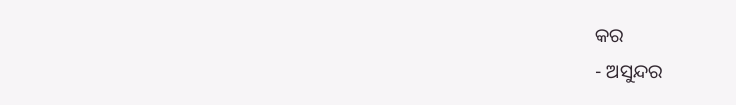କର
- ଅସୁନ୍ଦର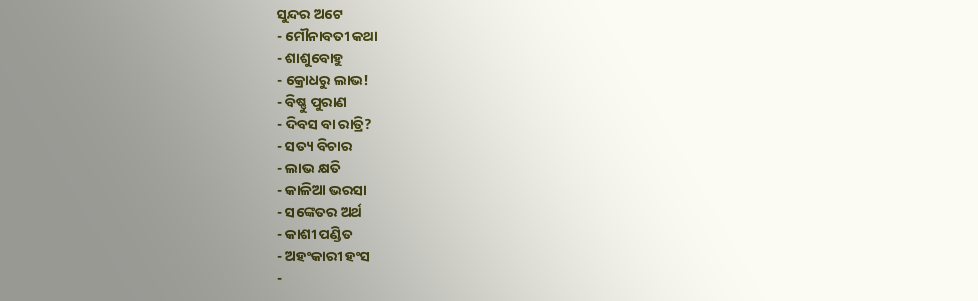ସୁନ୍ଦର ଅଟେ
- ମୌନାବତୀ କଥା
- ଶାଶୁବୋହୁ
- କ୍ରୋଧରୁ ଲାଭ!
- ବିଷ୍ଣୁ ପୁରାଣ
- ଦିବସ ବା ରାତ୍ରି?
- ସତ୍ୟ ବିଚାର
- ଲାଭ କ୍ଷତି
- କାଳିଆ ଭରସା
- ସଙ୍କେତର ଅର୍ଥ
- କାଶୀ ପଣ୍ଡିତ
- ଅହଂକାରୀ ହଂସ
-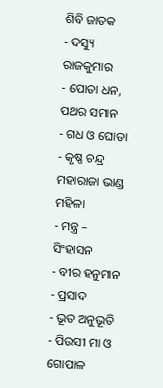ଶିବି ଜାତକ
- ଦସ୍ୟୁ ରାଜକୁମାର
- ପୋତା ଧନ, ପଥର ସମାନ
- ଗଧ ଓ ଘୋଡା
- କୃଷ୍ଣ ଚନ୍ଦ୍ର ମହାରାଜା ଭାଣ୍ଡ ମହିଳା
- ମନ୍ତ୍ର – ସିଂହାସନ
- ବୀର ହନୁମାନ
- ପ୍ରସାଦ
- ଭୂତ ଅନୁଭୂତି
- ପିଉସୀ ମା ଓ ଗୋପାଳ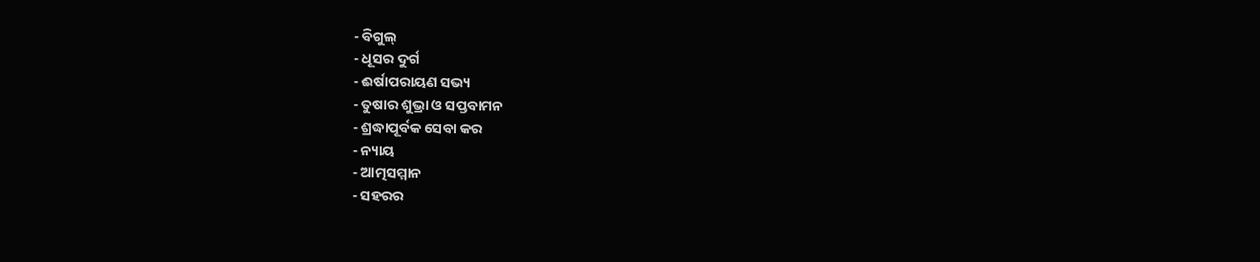- ବିଗୁଲ୍
- ଧୂସର ଦୁର୍ଗ
- ଈର୍ଷାପରାୟଣ ସଭ୍ୟ
- ତୁଷାର ଶୁଭ୍ରା ଓ ସପ୍ତବାମନ
- ଶ୍ରଦ୍ଧାପୂର୍ବକ ସେବା କର
- ନ୍ୟାୟ
- ଆତ୍ମସମ୍ମାନ
- ସହରର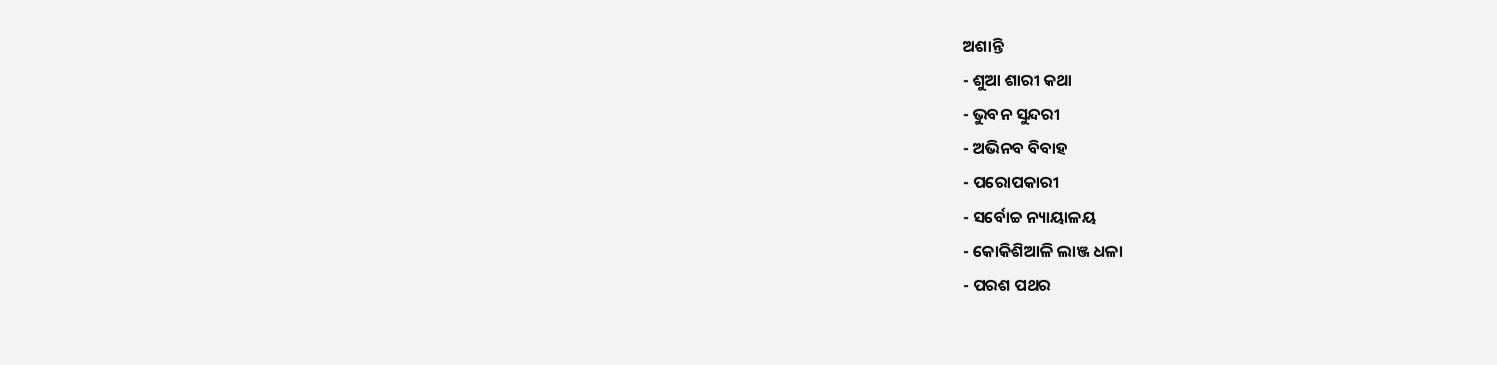ଅଶାନ୍ତି
- ଶୁଆ ଶାରୀ କଥା
- ଭୁବନ ସୁନ୍ଦରୀ
- ଅଭିନବ ବିବାହ
- ପରୋପକାରୀ
- ସର୍ବୋଚ୍ଚ ନ୍ୟାୟାଳୟ
- କୋକିଶିଆଳି ଲାଞ୍ଜ ଧଳା
- ପରଶ ପଥର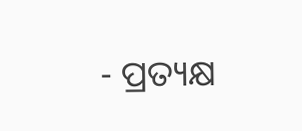- ପ୍ରତ୍ୟକ୍ଷ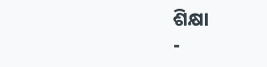ଶିକ୍ଷା
-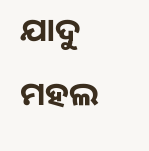ଯାଦୁ ମହଲ